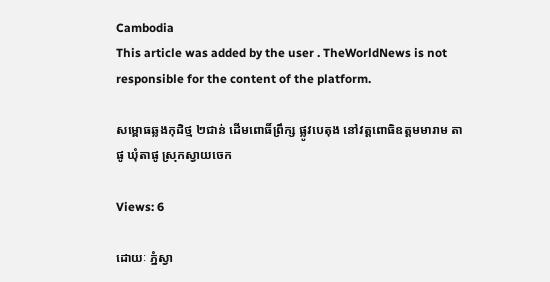Cambodia
This article was added by the user . TheWorldNews is not responsible for the content of the platform.

សម្ពោធឆ្លងកុដិថ្ម ២ជាន់ ដើមពោធិ៍ព្រឹក្ស ផ្លូវបេតុង នៅវត្តពោធិឧត្តមមារាម តាផូ ឃុំតាផូ ស្រុកស្វាយចេក

Views: 6

ដោយៈ ភ្នំស្វា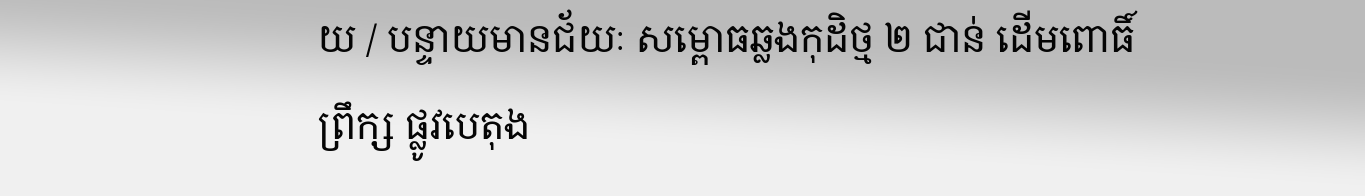យ / បន្ទាយមានជ័យៈ សម្ពោធឆ្លងកុដិថ្ម ២ ជាន់ ដើមពោធិ៍ព្រឹក្ស ផ្លូវបេតុង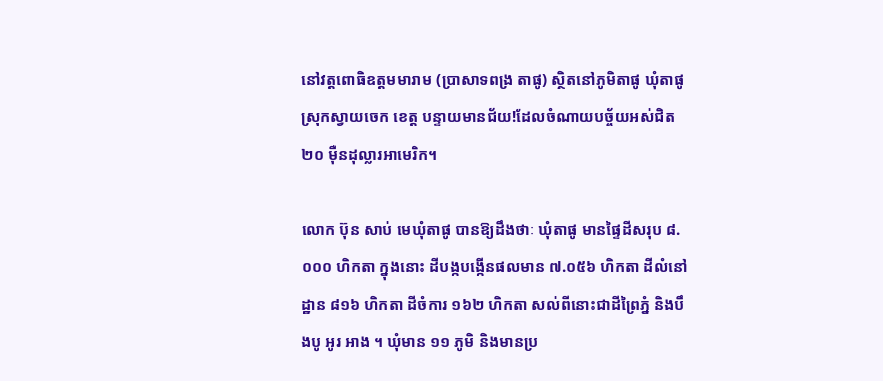នៅវត្តពោធិឧត្តមមារាម (ប្រាសាទពង្រ តាផូ) ស្ថិតនៅភូមិតាផូ ឃុំតាផូ ស្រុកស្វាយចេក ខេត្ត បន្ទាយមានជ័យ!ដែលចំណាយបច្ច័យអស់ជិត ២០ ម៉ឺនដុល្លារអាមេរិក។

លោក ប៊ុន សាប់ មេឃុំតាផូ បានឱ្យដឹងថាៈ ឃុំតាផូ មានផ្ទៃដីសរុប ៨.០០០ ហិកតា ក្នុងនោះ ដីបង្កបង្កើនផលមាន ៧.០៥៦ ហិកតា ដីលំនៅដ្ឋាន ៨១៦ ហិកតា ដីចំការ ១៦២ ហិកតា សល់ពីនោះជាដីព្រៃភ្នំ និងបឹងបូ អូរ អាង ។ ឃុំមាន ១១ ភូមិ និងមានប្រ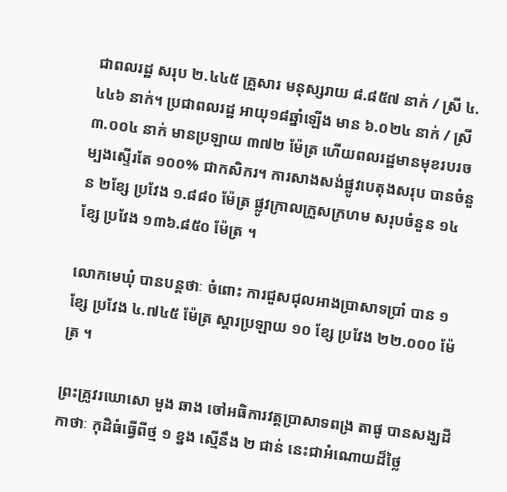ជាពលរដ្ឋ សរុប ២.៤៤៥ គ្រួសារ មនុស្សរាយ ៨.៨៥៧ នាក់ / ស្រី ៤.៤៤៦ នាក់។ ប្រជាពលរដ្ឋ អាយុ១៨ឆ្នាំឡើង មាន ៦.០២៤ នាក់ / ស្រី ៣.០០៤ នាក់ មានប្រឡាយ ៣៧២ ម៉ែត្រ ហើយពលរដ្ឋមានមុខរបរចម្បងស្ទើរតែ ១០០% ជាកសិករ។ ការសាងសង់ផ្លូវបេតុងសរុប បានចំនួន ២ខ្សែ ប្រវែង ១.៨៨០ ម៉ែត្រ ផ្លូវក្រាលក្រួសក្រហម សរុបចំនួន ១៤ ខ្សែ ប្រវែង ១៣៦.៨៥០ ម៉ែត្រ ។

លោកមេឃុំ បានបន្តថាៈ ចំពោះ ការជួសជុលអាងប្រាសាទប្រាំ បាន ១ ខ្សែ ប្រវែង ៤.៧៤៥ ម៉ែត្រ ស្តារប្រឡាយ ១០ ខ្សែ ប្រវែង ២២.០០០ ម៉ែត្រ ។

ព្រះគ្រូវរឃោសោ មួង ឆាង ចៅអធិការវត្តប្រាសាទពង្រ តាផូ បានសង្ឃដីកាថាៈ កុដិធំធ្វើពីថ្ម ១ ខ្នង ស្មើនឹង ២ ជាន់ នេះជាអំណោយដ៏ថ្លៃ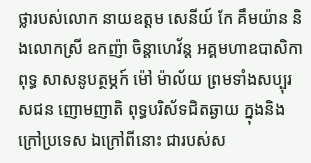ថ្លារបស់លោក នាយឧត្តម សេនីយ៍ កែ គឹមយ៉ាន និងលោកស្រី ឧកញ៉ា ចិន្តាហេវ័ន្ត អគ្គមហាឧបាសិកាពុទ្ធ សាសនូបត្ថម្ភក៍ ម៉ៅ ម៉ាល័យ ព្រមទាំងសប្បុរសជន ញោមញាតិ ពុទ្ធបរិស័ទជិតឆ្ងាយ ក្នុងនិងក្រៅប្រទេស ឯក្រៅពីនោះ ជារបស់ស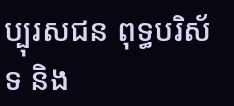ប្បុរសជន ពុទ្ធបរិស័ទ និង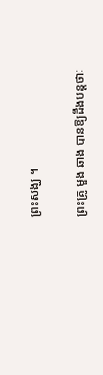ព្រះសង្ឃ ។

ព្រះគ្រូ មួង ឆាង បានឱ្យដឹងបន្តថាៈ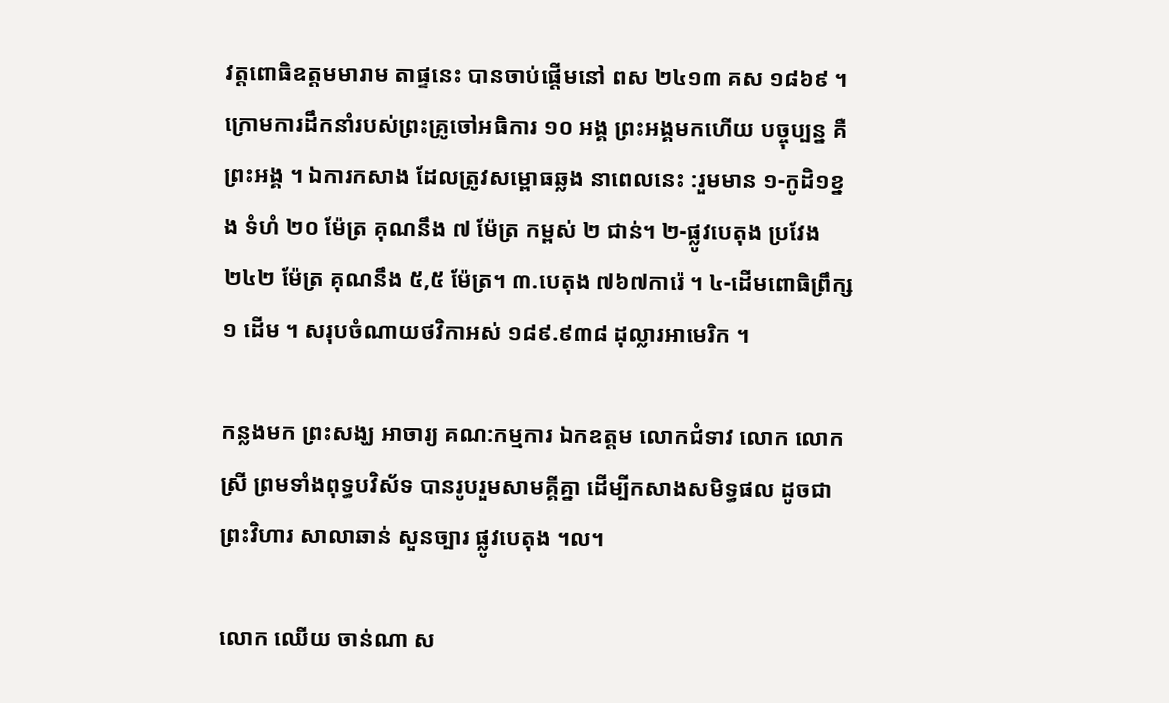វត្តពោធិឧត្ដមមារាម តាផ្ទនេះ បានចាប់ផ្ដើមនៅ ពស ២៤១៣ គស ១៨៦៩ ។ ក្រោមការដឹកនាំរបស់ព្រះគ្រូចៅអធិការ ១០ អង្គ ព្រះអង្គមកហើយ បច្ចុប្បន្ន គឺព្រះអង្គ ។ ឯការកសាង ដែលត្រូវសម្ពោធឆ្លង នាពេលនេះ :រួមមាន ១-កូដិ១ខ្នង ទំហំ ២០ ម៉ែត្រ គុណនឹង ៧ ម៉ែត្រ កម្ពស់ ២ ជាន់។ ២-ផ្លូវបេតុង ប្រវែង ២៤២ ម៉ែត្រ គុណនឹង ៥,៥ ម៉ែត្រ។ ៣.បេតុង ៧៦៧ការ៉េ ។ ៤-ដើមពោធិព្រឹក្ស ១ ដើម ។ សរុបចំណាយថវិកាអស់ ១៨៩.៩៣៨ ដុល្លារអាមេរិក ។

កន្លងមក ព្រះសង្ឃ អាចារ្យ គណ:កម្មការ ឯកឧត្តម លោកជំទាវ លោក លោកស្រី ព្រមទាំងពុទ្ធបវិស័ទ បានរូបរួមសាមគ្គីគ្នា ដើម្បីកសាងសមិទ្ធផល ដូចជា ព្រះវិហារ សាលាឆាន់ សួនច្បារ ផ្លូវបេតុង ។ល។

លោក ឈើយ ចាន់ណា ស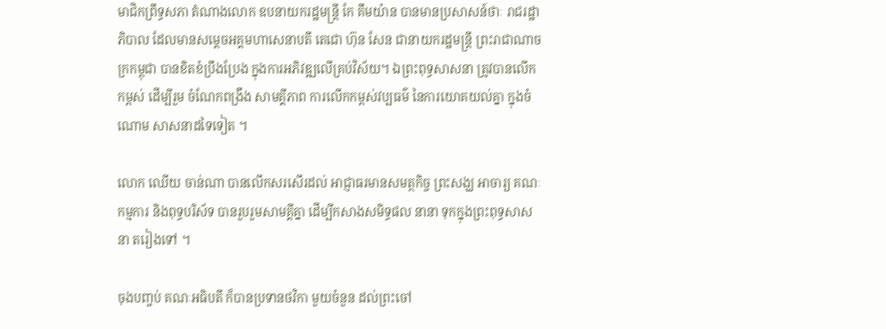មាជិកព្រឹទ្ធសភា តំណាងលោក ឧបនាយករដ្ឋមន្ត្រី កែ គឹមយ៉ាន បានមានប្រសាសន៍ថាៈ រាជរដ្ឋាភិបាល ដែលមានសម្តេចអគ្គមហាសេនាបតី តេជោ ហ៊ុន សែន ជានាយករដ្ឋមន្ត្រី ព្រះរាជាណាចក្រកម្ពុជា បានខិតខំប្រឹងប្រែង ក្នុងការអភិវឌ្ឍលើគ្រប់វិស័យ។ ឯព្រះពុទ្ធសាសនា ត្រូវបានលើកកម្ពស់ ដើម្បីរួម ចំណែកពង្រឹង សាមគ្គីភាព ការលើកកម្ពស់វប្បធម៌ នៃការយោគយល់គ្នា ក្នុងចំណោម សាសនាដទៃទៀត ។

លោក ឈើយ ចាន់ណា បានលើកសរសើរដល់ អាជ្ញាធរមានសមត្ថកិច្ច ព្រះសង្ឃ អាចារ្យ គណៈកម្មការ និងពុទ្ធបរិស័ទ បានរួបរួមសាមគ្គីគ្នា ដើម្បីកសាងសមិទ្ធផល នានា ទុកក្នុងព្រះពុទ្ធសាសនា តរៀងទៅ ។

ចុងបញ្ចប់ គណៈអធិបតី ក៏បានប្រទានថវិកា មួយចំនួន ដល់ព្រះចៅ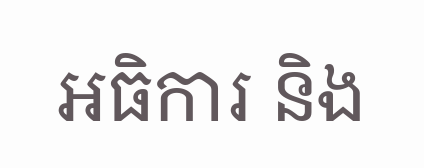អធិការ និង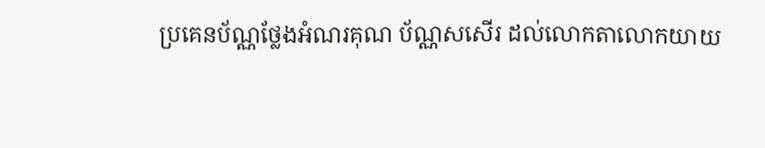ប្រគេនប័ណ្ណថ្លែងអំណរគុណ ប័ណ្ណសសេីរ ដល់លោកតាលោកយាយ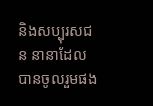និងសប្បុរសជន នានាដែលបានចូលរួមផង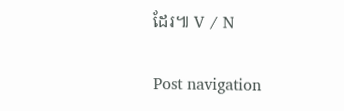ដែរ៕ V / N

Post navigation